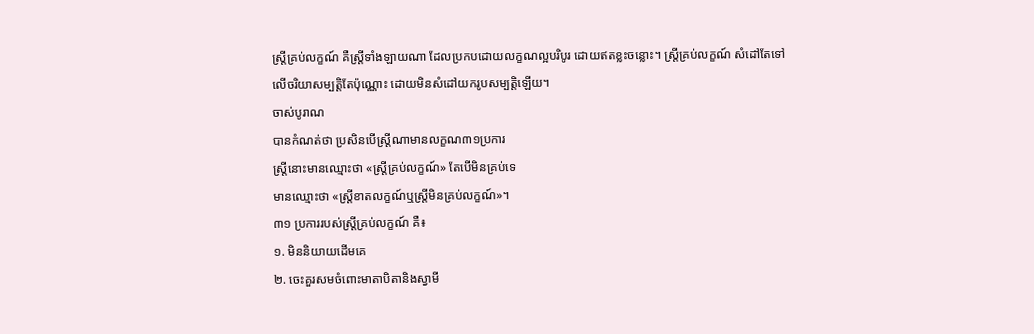ស្រី្តគ្រប់លក្ខណ៍ គឺស្ត្រីទាំងឡាយណា ដែលប្រកបដោយលក្ខណល្អបរិបូរ ដោយឥតខ្លះចន្លោះ។ ស្រី្តគ្រប់លក្ខណ៍ សំដៅតែទៅលើចរិយាសម្បត្តិតែប៉ុណ្ណោះ ដោយមិនសំដៅយករូបសម្បត្តិឡើយ។
ចាស់បូរាណ
បានកំណត់ថា ប្រសិនបើស្ត្រីណាមានលក្ខណ៣១ប្រការ
ស្ត្រីនោះមានឈ្មោះថា «ស្រី្តគ្រប់លក្ខណ៍» តែបើមិនគ្រប់ទេ
មានឈ្មោះថា «ស្រី្តខាតលក្ខណ៍ឬស្ត្រីមិនគ្រប់លក្ខណ៍»។
៣១ ប្រការរបស់ស្ត្រីគ្រប់លក្ខណ៍ គឺ៖
១. មិននិយាយដើមគេ
២. ចេះគួរសមចំពោះមាតាបិតានិងស្វាមី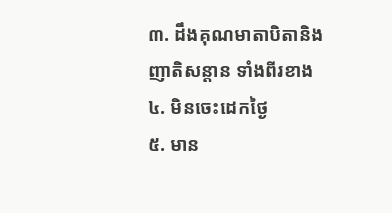៣. ដឹងគុណមាតាបិតានិងញាតិសន្តាន ទាំងពីរខាង
៤. មិនចេះដេកថ្ងៃ
៥. មាន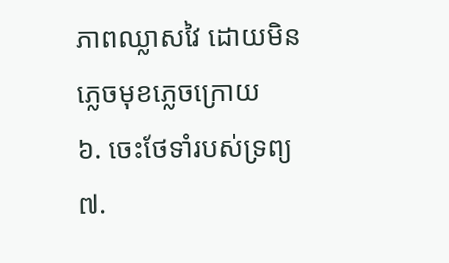ភាពឈ្លាសវៃ ដោយមិនភ្លេចមុខភ្លេចក្រោយ
៦. ចេះថែទាំរបស់ទ្រព្យ
៧.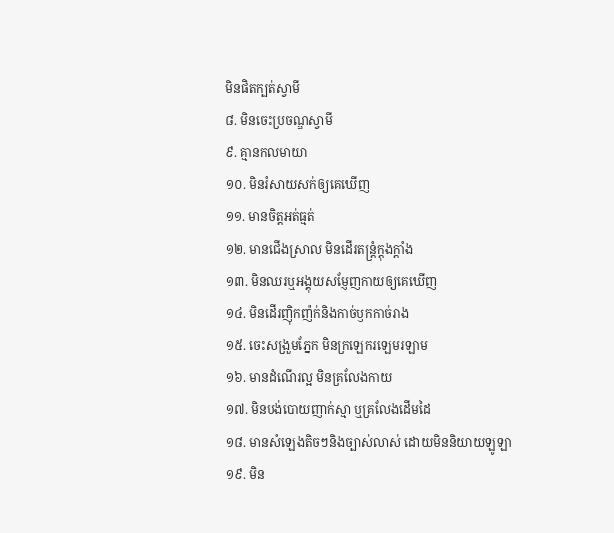មិនផិតក្បត់ស្វាមី
៨. មិនចេះប្រចណ្ឌស្វាមី
៩. គ្មានកលមាយា
១០. មិនរំសាយសក់ឲ្យគេឃើញ
១១. មានចិត្តអត់ធ្មត់
១២. មានជើងស្រាល មិនដើរតន្ត្រំក្តុងក្តាំង
១៣. មិនឈរឬអង្គុយសម្ញែញកាយឲ្យគេឃើញ
១៤. មិនដើរញ៉ិកញ៉ក់និងកាច់ឫកកាច់រាង
១៥. ចេះសង្រួមភ្នែក មិនក្រឡេករឡេមរឡាម
១៦. មានដំណើរល្អ មិនគ្រលែងកាយ
១៧. មិនបង់បោយញាក់ស្មា ឬគ្រលែងដើមដៃ
១៨. មានសំឡេងតិចៗនិងច្បាស់លាស់ ដោយមិននិយាយឡូឡា
១៩. មិន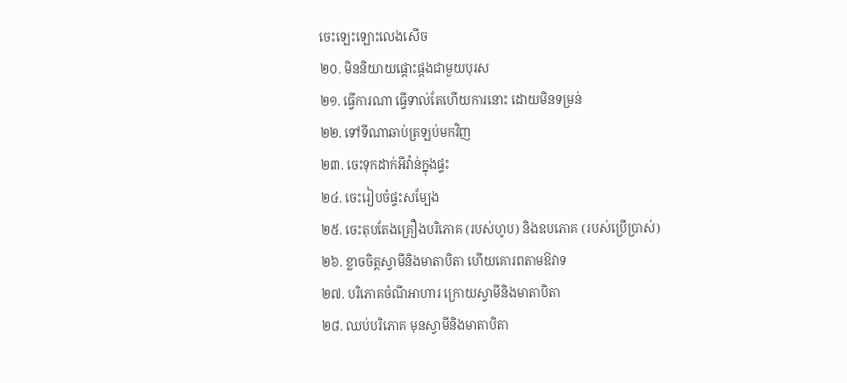ចេះឡេះឡោះលេងសើច
២០. មិននិយាយផ្តោះផ្តងជាមួយបុរស
២១. ធ្វើការណា ធ្វើទាល់តែហើយការនោះ ដោយមិនទម្រន់
២២. ទៅទីណាឆាប់ត្រឡប់មកវិញ
២៣. ចេះទុកដាក់អីវ៉ាន់ក្នុងផ្ទះ
២៤. ចេះរៀបចំផ្ទះសម្បែង
២៥. ចេះតុបតែងគ្រឿងបរិភោគ (របស់ហូប) និងឧបភោគ (របស់ប្រើប្រាស់)
២៦. ខ្លាចចិត្តស្វាមីនិងមាតាបិតា ហើយគោរពតាមឱវាទ
២៧. បរិភោគចំណីអាហារ ក្រោយស្វាមីនិងមាតាបិតា
២៨. ឈប់បរិភោគ មុនស្វាមីនិងមាតាបិតា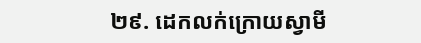២៩. ដេកលក់ក្រោយស្វាមី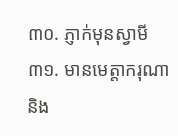៣០. ភ្ញាក់មុនស្វាមី
៣១. មានមេត្តាករុណានិង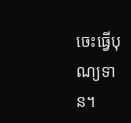ចេះធ្វើបុណ្យទាន។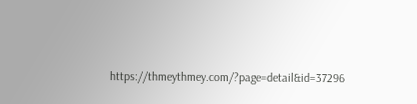https://thmeythmey.com/?page=detail&id=37296